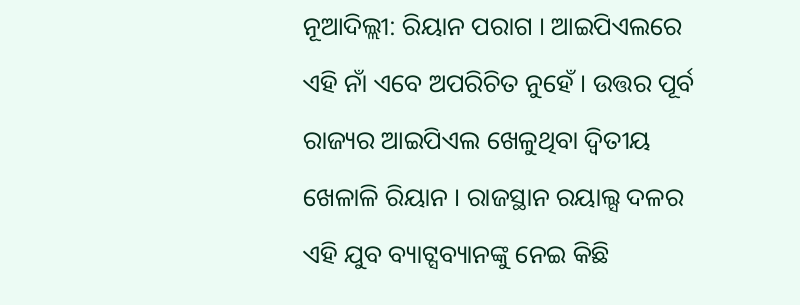ନୂଆଦିଲ୍ଲୀ: ରିୟାନ ପରାଗ । ଆଇପିଏଲରେ ଏହି ନାଁ ଏବେ ଅପରିଚିତ ନୁହେଁ । ଉତ୍ତର ପୂର୍ବ ରାଜ୍ୟର ଆଇପିଏଲ ଖେଳୁଥିବା ଦ୍ବିତୀୟ ଖେଳାଳି ରିୟାନ । ରାଜସ୍ଥାନ ରୟାଲ୍ସ ଦଳର ଏହି ଯୁବ ବ୍ୟାଟ୍ସବ୍ୟାନଙ୍କୁ ନେଇ କିଛି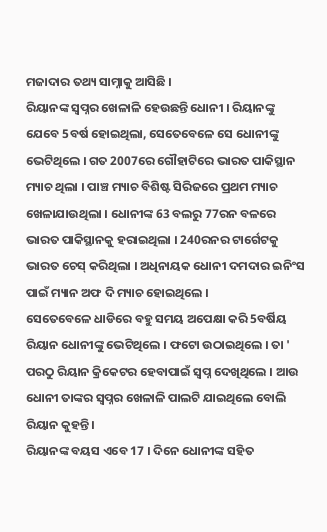ମଜାଦାର ତଥ୍ୟ ସାମ୍ନାକୁ ଆସିଛି ।
ରିୟାନଙ୍କ ସ୍ବପ୍ନର ଖେଳାଳି ହେଉଛନ୍ତି ଧୋନୀ । ରିୟାନଙ୍କୁ ଯେବେ 5ବର୍ଷ ହୋଇଥିଲା, ସେତେବେଳେ ସେ ଧୋନୀଙ୍କୁ ଭେଟିଥିଲେ । ଗତ 2007ରେ ଗୌହାଟିରେ ଭାରତ ପାକିସ୍ଥାନ ମ୍ୟାଚ ଥିଲା । ପାଞ୍ଚ ମ୍ୟାଚ ବିଶିଷ୍ଟ ସିରିଜରେ ପ୍ରଥମ ମ୍ୟାଚ ଖେଳାଯାଉଥିଲା । ଧୋନୀଙ୍କ 63 ବଲରୁ 77ରନ ବଳରେ ଭାରତ ପାକିସ୍ଥାନକୁ ହରାଇଥିଲା । 240ରନର ଟାର୍ଗେଟକୁ ଭାରତ ଚେସ୍ କରିଥିଲା । ଅଧିନାୟକ ଧୋନୀ ଦମଦାର ଇନିଂସ ପାଇଁ ମ୍ୟାନ ଅଫ ଦି ମ୍ୟାଚ ହୋଇଥିଲେ ।
ସେତେବେଳେ ଧାଡିରେ ବହୁ ସମୟ ଅପେକ୍ଷା କରି 5ବର୍ଷିୟ ରିୟାନ ଧୋନୀଙ୍କୁ ଭେଟିଥିଲେ । ଫଟୋ ଉଠାଇଥିଲେ । ତା ' ପରଠୁ ରିୟାନ କ୍ରିକେଟର ହେବାପାଇଁ ସ୍ବପ୍ନ ଦେଖିଥିଲେ । ଆଉ ଧୋନୀ ତାଙ୍କର ସ୍ବପ୍ନର ଖେଳାଳି ପାଲଟି ଯାଇଥିଲେ ବୋଲି ରିୟାନ କୁହନ୍ତି ।
ରିୟାନଙ୍କ ବୟସ ଏବେ 17 । ଦିନେ ଧୋନୀଙ୍କ ସହିତ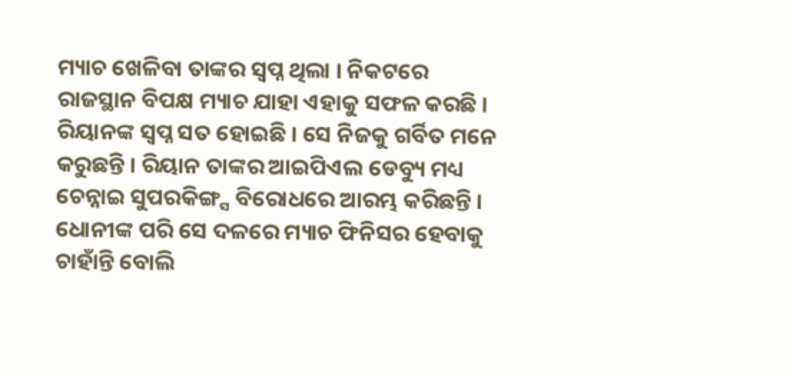ମ୍ୟାଚ ଖେଳିବା ତାଙ୍କର ସ୍ବପ୍ନ ଥିଲା । ନିକଟରେ ରାଜସ୍ଥାନ ବିପକ୍ଷ ମ୍ୟାଚ ଯାହା ଏହାକୁ ସଫଳ କରଛି । ରିୟାନଙ୍କ ସ୍ବପ୍ନ ସତ ହୋଇଛି । ସେ ନିଜକୁ ଗର୍ବିତ ମନେ କରୁଛନ୍ତି । ରିୟାନ ତାଙ୍କର ଆଇପିଏଲ ଡେବ୍ୟୁ ମଧ୍ୟ ଚେନ୍ନାଇ ସୁପରକିଙ୍ଗ୍ସ ବିରୋଧରେ ଆରମ୍ଭ କରିଛନ୍ତି । ଧୋନୀଙ୍କ ପରି ସେ ଦଳରେ ମ୍ୟାଚ ଫିନିସର ହେବାକୁ ଚାହାଁନ୍ତି ବୋଲି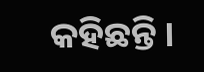କହିଛନ୍ତି ।